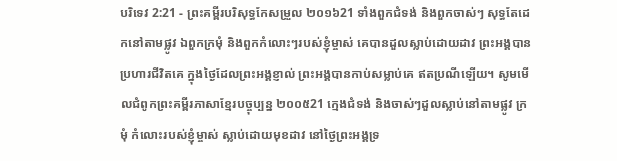បរិទេវ 2:21 - ព្រះគម្ពីរបរិសុទ្ធកែសម្រួល ២០១៦21 ទាំងពួកជំទង់ និងពួកចាស់ៗ សុទ្ធតែដេកនៅតាមផ្លូវ ឯពួកក្រមុំ និងពួកកំលោះៗរបស់ខ្ញុំម្ចាស់ គេបានដួលស្លាប់ដោយដាវ ព្រះអង្គបានប្រហារជីវិតគេ ក្នុងថ្ងៃដែលព្រះអង្គខ្ញាល់ ព្រះអង្គបានកាប់សម្លាប់គេ ឥតប្រណីឡើយ។ សូមមើលជំពូកព្រះគម្ពីរភាសាខ្មែរបច្ចុប្បន្ន ២០០៥21 ក្មេងជំទង់ និងចាស់ៗដួលស្លាប់នៅតាមផ្លូវ ក្រមុំ កំលោះរបស់ខ្ញុំម្ចាស់ ស្លាប់ដោយមុខដាវ នៅថ្ងៃព្រះអង្គទ្រ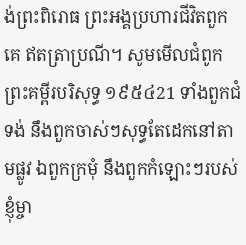ង់ព្រះពិរោធ ព្រះអង្គប្រហារជីវិតពួកគេ ឥតត្រាប្រណី។ សូមមើលជំពូកព្រះគម្ពីរបរិសុទ្ធ ១៩៥៤21 ទាំងពួកជំទង់ នឹងពួកចាស់ៗសុទ្ធតែដេកនៅតាមផ្លូវ ឯពួកក្រមុំ នឹងពួកកំឡោះៗរបស់ខ្ញុំម្ចា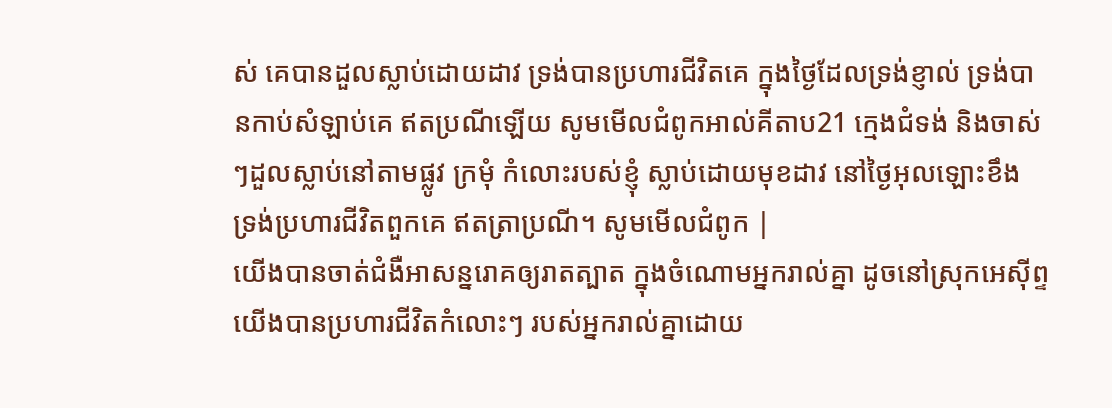ស់ គេបានដួលស្លាប់ដោយដាវ ទ្រង់បានប្រហារជីវិតគេ ក្នុងថ្ងៃដែលទ្រង់ខ្ញាល់ ទ្រង់បានកាប់សំឡាប់គេ ឥតប្រណីឡើយ សូមមើលជំពូកអាល់គីតាប21 ក្មេងជំទង់ និងចាស់ៗដួលស្លាប់នៅតាមផ្លូវ ក្រមុំ កំលោះរបស់ខ្ញុំ ស្លាប់ដោយមុខដាវ នៅថ្ងៃអុលឡោះខឹង ទ្រង់ប្រហារជីវិតពួកគេ ឥតត្រាប្រណី។ សូមមើលជំពូក |
យើងបានចាត់ជំងឺអាសន្នរោគឲ្យរាតត្បាត ក្នុងចំណោមអ្នករាល់គ្នា ដូចនៅស្រុកអេស៊ីព្ទ យើងបានប្រហារជីវិតកំលោះៗ របស់អ្នករាល់គ្នាដោយ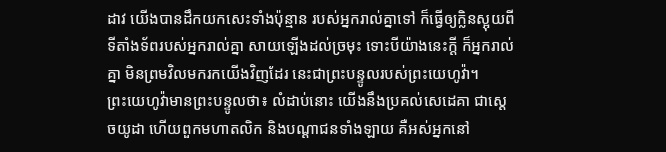ដាវ យើងបានដឹកយកសេះទាំងប៉ុន្មាន របស់អ្នករាល់គ្នាទៅ ក៏ធ្វើឲ្យក្លិនស្អុយពីទីតាំងទ័ពរបស់អ្នករាល់គ្នា សាយឡើងដល់ច្រមុះ ទោះបីយ៉ាងនេះក្ដី ក៏អ្នករាល់គ្នា មិនព្រមវិលមករកយើងវិញដែរ នេះជាព្រះបន្ទូលរបស់ព្រះយេហូវ៉ា។
ព្រះយេហូវ៉ាមានព្រះបន្ទូលថា៖ លំដាប់នោះ យើងនឹងប្រគល់សេដេគា ជាស្តេចយូដា ហើយពួកមហាតលិក និងបណ្ដាជនទាំងឡាយ គឺអស់អ្នកនៅ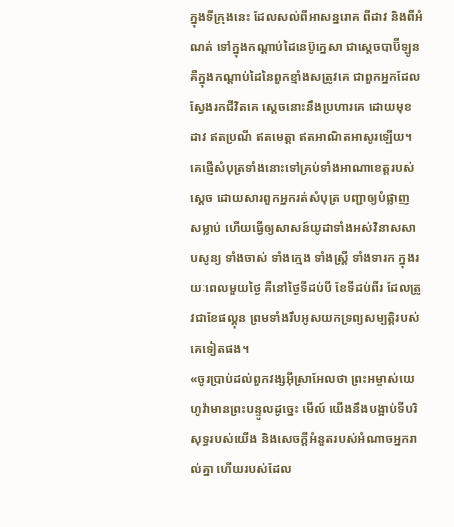ក្នុងទីក្រុងនេះ ដែលសល់ពីអាសន្នរោគ ពីដាវ និងពីអំណត់ ទៅក្នុងកណ្ដាប់ដៃនេប៊ូក្នេសា ជាស្តេចបាប៊ីឡូន គឺក្នុងកណ្ដាប់ដៃនៃពួកខ្មាំងសត្រូវគេ ជាពួកអ្នកដែលស្វែងរកជីវិតគេ ស្តេចនោះនឹងប្រហារគេ ដោយមុខដាវ ឥតប្រណី ឥតមេត្តា ឥតអាណិតអាសូរឡើយ។
គេផ្ញើសំបុត្រទាំងនោះទៅគ្រប់ទាំងអាណាខេត្តរបស់ស្តេច ដោយសារពួកអ្នករត់សំបុត្រ បញ្ជាឲ្យបំផ្លាញ សម្លាប់ ហើយធ្វើឲ្យសាសន៍យូដាទាំងអស់វិនាសសាបសូន្យ ទាំងចាស់ ទាំងក្មេង ទាំងស្ត្រី ទាំងទារក ក្នុងរយៈពេលមួយថ្ងៃ គឺនៅថ្ងៃទីដប់បី ខែទីដប់ពីរ ដែលត្រូវជាខែផល្គុន ព្រមទាំងរឹបអូសយកទ្រព្យសម្បត្តិរបស់គេទៀតផង។
«ចូរប្រាប់ដល់ពួកវង្សអ៊ីស្រាអែលថា ព្រះអម្ចាស់យេហូវ៉ាមានព្រះបន្ទូលដូច្នេះ មើល៍ យើងនឹងបង្អាប់ទីបរិសុទ្ធរបស់យើង និងសេចក្ដីអំនួតរបស់អំណាចអ្នករាល់គ្នា ហើយរបស់ដែល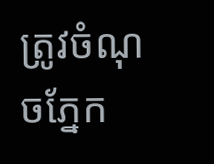ត្រូវចំណុចភ្នែក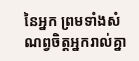នៃអ្នក ព្រមទាំងសំណព្វចិត្តអ្នករាល់គ្នា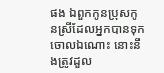ផង ឯពួកកូនប្រុសកូនស្រីដែលអ្នកបានទុកចោលឯណោះ នោះនឹងត្រូវដួល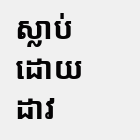ស្លាប់ដោយដាវ